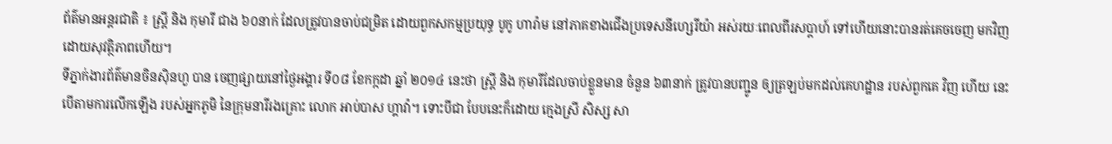ព័ត៌មានអន្តរជាតិ ៖ ស្ត្រី និង កុមារី ជាង ៦០នាក់ ដែលត្រូវបានចាប់ជម្រិត ដោយពួកសកម្មប្រយុទ្ធ បូកូ ហារ៉ាម នៅភាគខាងជើងប្រទេសនីហ្សេរីយ៉ា អស់រយៈពេលពីរសប្តាហ៍ ទៅហើយនោះបានរត់គេចចេញ មកវិញដោយសុវត្ថិភាពហើយ។
ទីភ្នាក់ងារព័ត៌មានចិនស៊ិនហួ បាន ចេញផ្សាយនៅថ្ងៃអង្គារ ទី០៨ ខែកក្កដា ឆ្នាំ ២០១៤ នេះថា ស្ត្រី និង កុមារីដែលចាប់ខ្លួនមាន ចំនួន ៦៣នាក់ ត្រូវបានបញ្ជូន ឲ្យត្រឡប់មកដល់គេហដ្ឋាន របស់ពួកគេ វិញ ហើយ នេះបើតាមការលើកឡើង របស់អ្នកភូមិ នៃក្រុមនារីរងគ្រោះ លោក អាប់បាស ហ្គាវ៉ា។ ទោះបីជា បែបនេះក៏ដោយ ក្មេងស្រី សិស្ស សា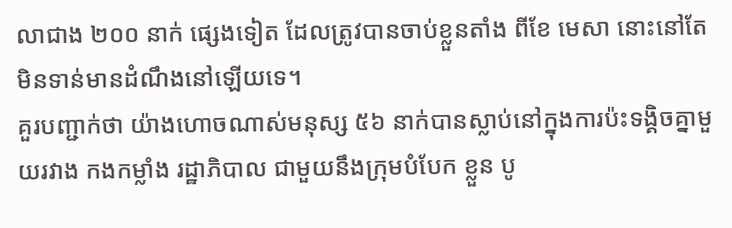លាជាង ២០០ នាក់ ផ្សេងទៀត ដែលត្រូវបានចាប់ខ្លួនតាំង ពីខែ មេសា នោះនៅតែមិនទាន់មានដំណឹងនៅឡើយទេ។
គួរបញ្ជាក់ថា យ៉ាងហោចណាស់មនុស្ស ៥៦ នាក់បានស្លាប់នៅក្នុងការប៉ះទង្គិចគ្នាមួយរវាង កងកម្លាំង រដ្ឋាភិបាល ជាមួយនឹងក្រុមបំបែក ខ្លួន បូ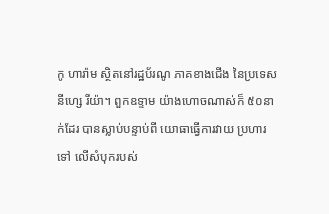កូ ហារ៉ាម ស្ថិតនៅរដ្ឋប័រណូ ភាគខាងជើង នៃប្រទេស នីហ្សេ រីយ៉ា។ ពួកឧទ្ទាម យ៉ាងហោចណាស់ក៏ ៥០នាក់ដែរ បានស្លាប់បន្ទាប់ពី យោធាធ្វើការវាយ ប្រហារ ទៅ លើសំបុករបស់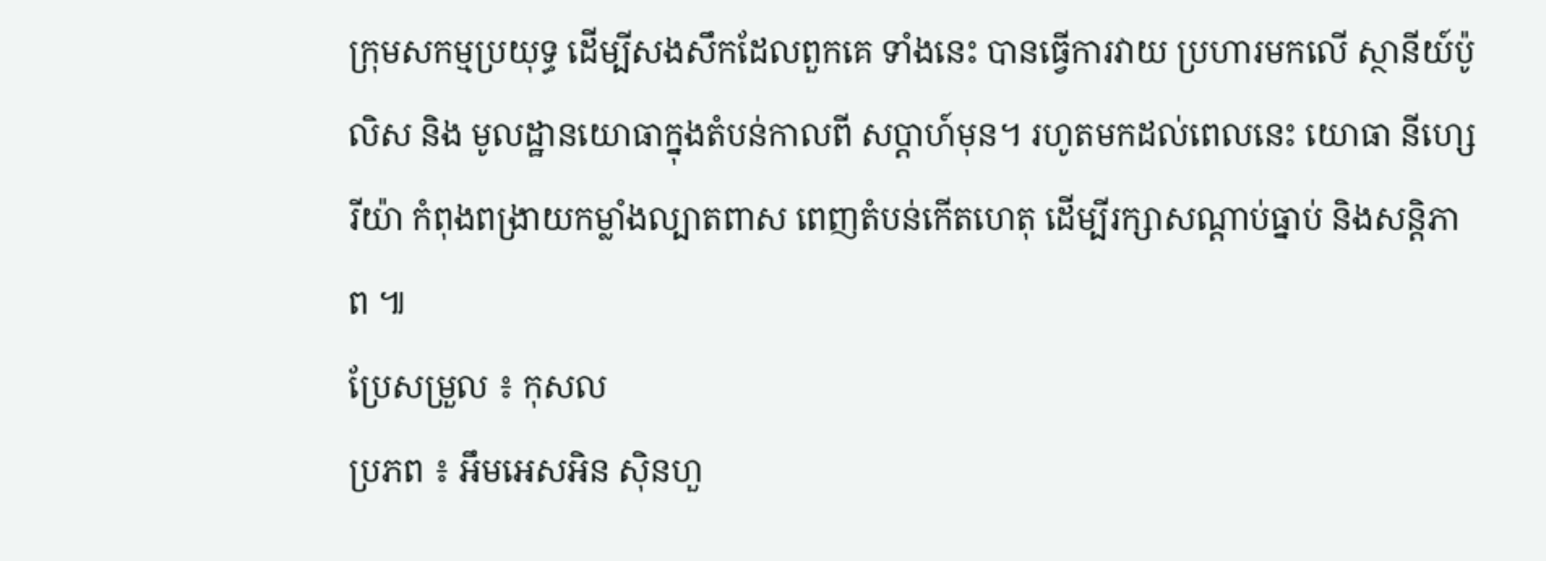ក្រុមសកម្មប្រយុទ្ធ ដើម្បីសងសឹកដែលពួកគេ ទាំងនេះ បានធ្វើការវាយ ប្រហារមកលើ ស្ថានីយ៍ប៉ូលិស និង មូលដ្ឋានយោធាក្នុងតំបន់កាលពី សប្តាហ៍មុន។ រហូតមកដល់ពេលនេះ យោធា នីហ្សេរីយ៉ា កំពុងពង្រាយកម្លាំងល្បាតពាស ពេញតំបន់កើតហេតុ ដើម្បីរក្សាសណ្តាប់ធ្នាប់ និងសន្តិភាព ៕
ប្រែសម្រួល ៖ កុសល
ប្រភព ៖ អឹមអេសអិន ស៊ិនហួ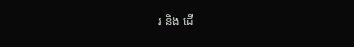រ និង ដើ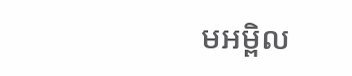មអម្ពិល